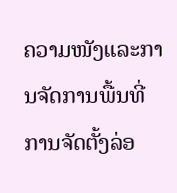ຄວາມໜັງແລະການຈັດການພື້ນທີ່
ການຈັດຕັ້ງລ່ອ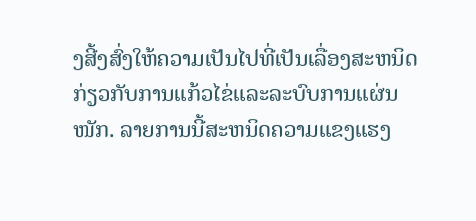ງສີ້ງສົ່ງໃຫ້ຄວາມເປັນໄປທີ່ເປັນເລື່ອງສະຫນິດ ກ່ຽວກັບການແກ້ວໄຂ່ແລະລະບົບການແຜ່ນໜັກ. ລາຍການນີ້ສະຫນິດຄວາມແຂງແຮງ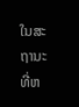ໃນສະຖານະທີ່ຫ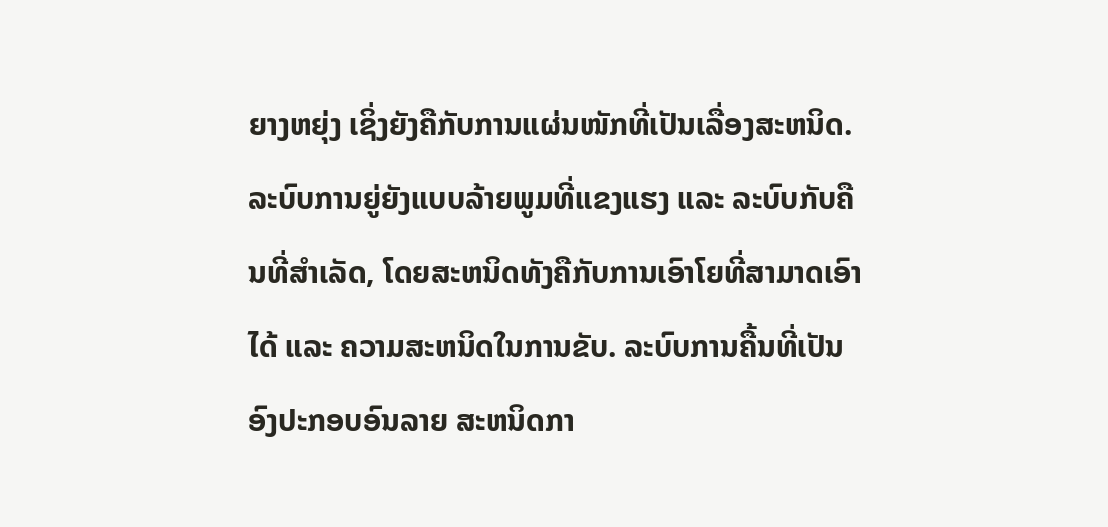ຍາງຫຍຸ່ງ ເຊິ່ງຍັງຄືກັບການແຜ່ນໜັກທີ່ເປັນເລື່ອງສະຫນິດ. ລະບົບການຍູ່ຍັງແບບລ້າຍພູມທີ່ແຂງແຮງ ແລະ ລະບົບກັບຄືນທີ່ສຳເລັດ, ໂດຍສະຫນິດທັງຄືກັບການເອົາໂຍທີ່ສາມາດເອົາໄດ້ ແລະ ຄວາມສະຫນິດໃນການຂັບ. ລະບົບການຄື້ນທີ່ເປັນອົງປະກອບອົນລາຍ ສະຫນິດກາ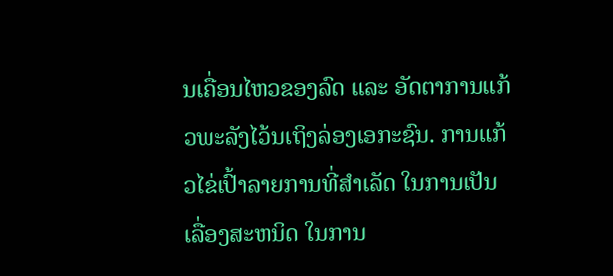ນເຄື່ອນໄຫວຂອງລົດ ແລະ ອັດຕາການແກ້ວພະລັງໄວ້ນເຖິງລ່ອງເອກະຊົນ. ການແກ້ວໄຂ່ເປົ້າລາຍການທີ່ສຳເລັດ ໃນການເປັນເລື່ອງສະຫນິດ ໃນການ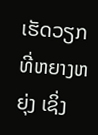ເຮັດວຽກທີ່ຫຍາງຫຍຸ່ງ ເຊິ່ງ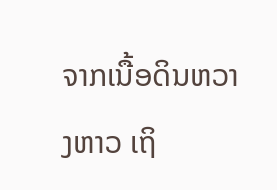ຈາກເນື້ອດິນຫວາງຫາວ ເຖິ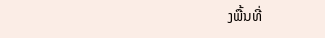ງພື້ນທີ່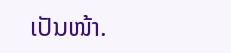ເປັນໜ້າ.